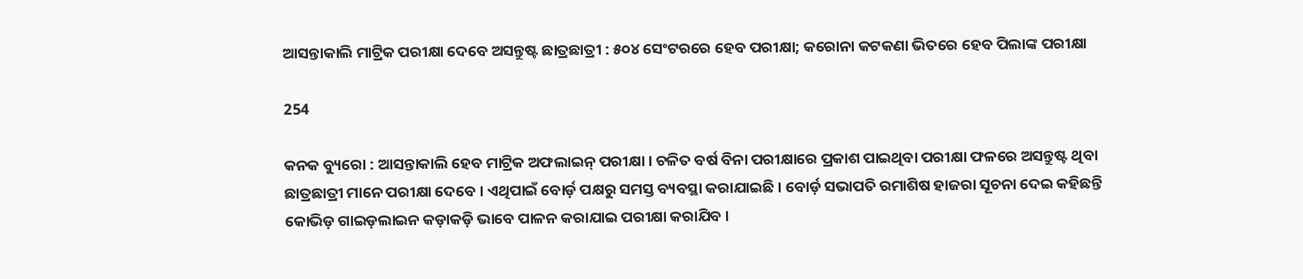ଆସନ୍ତାକାଲି ମାଟ୍ରିକ ପରୀକ୍ଷା ଦେବେ ଅସନ୍ତୁଷ୍ଟ ଛାତ୍ରଛାତ୍ରୀ : ୫୦୪ ସେଂଟରରେ ହେବ ପରୀକ୍ଷା; କରୋନା କଟକଣା ଭିତରେ ହେବ ପିଲାଙ୍କ ପରୀକ୍ଷା

254

କନକ ବ୍ୟୁରୋ : ଆସନ୍ତାକାଲି ହେବ ମାଟ୍ରିକ ଅଫଲାଇନ୍ ପରୀକ୍ଷା । ଚଳିତ ବର୍ଷ ବିନା ପରୀକ୍ଷାରେ ପ୍ରକାଶ ପାଇଥିବା ପରୀକ୍ଷା ଫଳରେ ଅସନ୍ତୁଷ୍ଟ ଥିବା ଛାତ୍ରଛାତ୍ରୀ ମାନେ ପରୀକ୍ଷା ଦେବେ । ଏଥିପାଇଁ ବୋର୍ଡ଼ ପକ୍ଷରୁ ସମସ୍ତ ବ୍ୟବସ୍ଥା କରାଯାଇଛି । ବୋର୍ଡ଼ ସଭାପତି ରମାଶିଷ ହାଜରା ସୂଚନା ଦେଇ କହିଛନ୍ତି କୋଭିଡ଼ ଗାଇଡ଼ଲାଇନ କଡ଼ାକଡ଼ି ଭାବେ ପାଳନ କରାଯାଇ ପରୀକ୍ଷା କରାଯିବ ।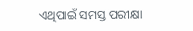ଏଥିପାଇଁ ସମସ୍ତ ପରୀକ୍ଷା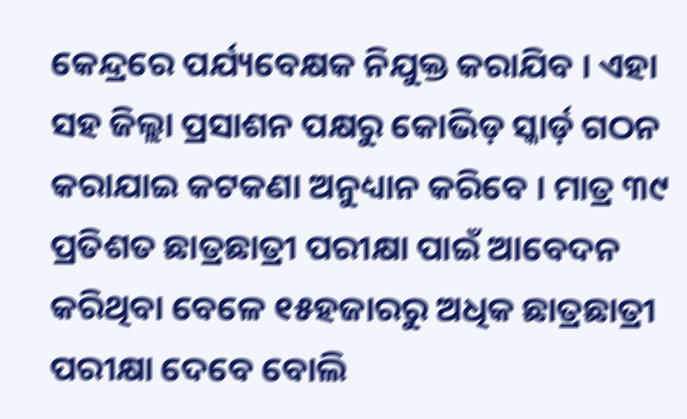କେନ୍ଦ୍ରରେ ପର୍ଯ୍ୟବେକ୍ଷକ ନିଯୁକ୍ତ କରାଯିବ । ଏହା ସହ ଜିଲ୍ଲା ପ୍ରସାଶନ ପକ୍ଷରୁ କୋଭିଡ଼ ସ୍କାର୍ଡ଼ ଗଠନ କରାଯାଇ କଟକଣା ଅନୁଧ୍ୟାନ କରିବେ । ମାତ୍ର ୩୯ ପ୍ରତିଶତ ଛାତ୍ରଛାତ୍ରୀ ପରୀକ୍ଷା ପାଇଁ ଆବେଦନ କରିଥିବା ବେଳେ ୧୫ହଜାରରୁ ଅଧିକ ଛାତ୍ରଛାତ୍ରୀ ପରୀକ୍ଷା ଦେବେ ବୋଲି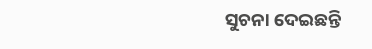ସୁଚନା ଦେଇଛନ୍ତି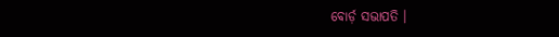ବୋର୍ଡ଼ ସଭାପତି ।